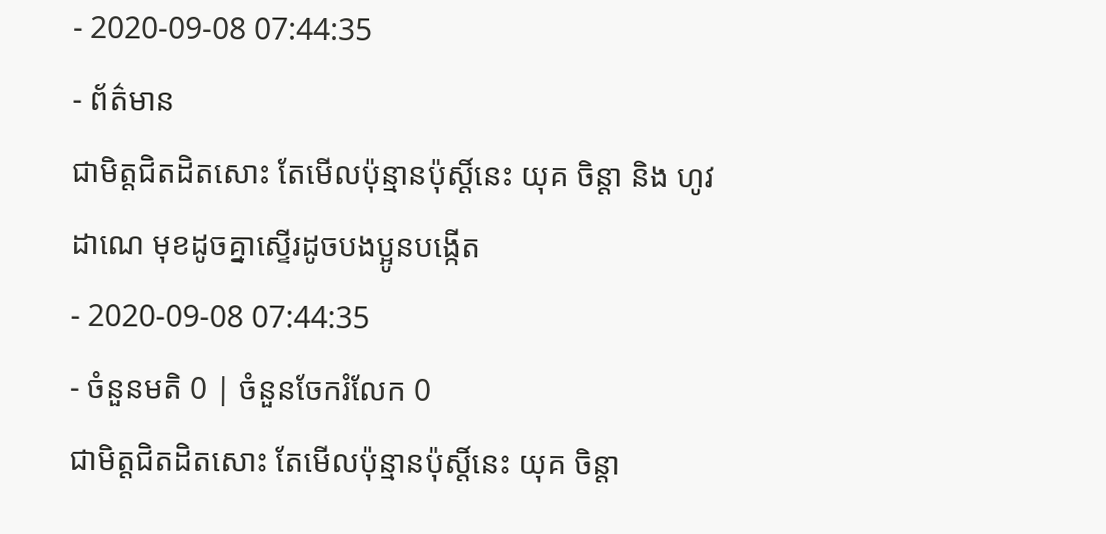- 2020-09-08 07:44:35
- ព័ត៌មាន
ជាមិត្តជិតដិតសោះ តែមើលប៉ុន្មានប៉ុស្តិ៍នេះ យុគ ចិន្តា និង ហូវ ដាណេ មុខដូចគ្នាស្ទើរដូចបងប្អូនបង្កើត
- 2020-09-08 07:44:35
- ចំនួនមតិ 0 | ចំនួនចែករំលែក 0
ជាមិត្តជិតដិតសោះ តែមើលប៉ុន្មានប៉ុស្តិ៍នេះ យុគ ចិន្តា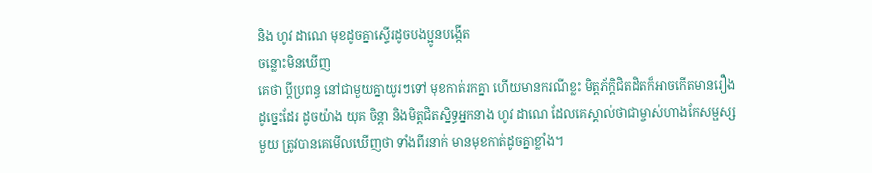និង ហូវ ដាណេ មុខដូចគ្នាស្ទើរដូចបងប្អូនបង្កើត
ចន្លោះមិនឃើញ
គេថា ប្ដីប្រពន្ធ នៅជាមួយគ្នាយូរៗទៅ មុខកាត់រកគ្នា ហើយមានករណីខ្លះ មិត្តភ័ក្ដិជិតដិតក៏អាចកើតមានរឿងដូច្នេះដែរ ដូចយ៉ាង យុគ ចិន្តា និងមិត្តជិតស្និទ្ធអ្នកនាង ហូវ ដាណេ ដែលគេស្គាល់ថាជាម្ចាស់ហាងកែសម្ផស្សមួយ ត្រូវបានគេមើលឃើញថា ទាំងពីរនាក់ មានមុខកាត់ដូចគ្នាខ្លាំង។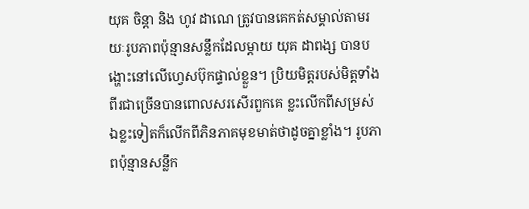យុគ ចិន្តា និង ហូវ ដាណេ ត្រូវបានគេកត់សម្គាល់តាមរយៈរូបភាពប៉ុន្មានសន្លឹកដែលម្ដាយ យុគ ដាពង្ស បានបង្ហោះនៅលើហ្វេសប៊ុកផ្ទាល់ខ្លួន។ ប្រិយមិត្តរបស់មិត្តទាំងពីរជាច្រើនបានពោលសរសើរពួកគេ ខ្លះលើកពីសម្រស់ ឯខ្លះទៀតក៏លើកពីភិនភាគមុខមាត់ថាដូចគ្នាខ្លាំង។ រូបភាពប៉ុន្មានសន្លឹក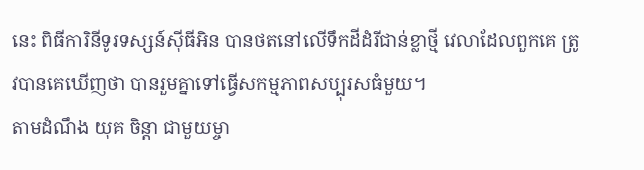នេះ ពិធីការិនីទូរទស្សន៍ស៊ីធីអិន បានថតនៅលើទឹកដីដំរីជាន់ខ្លាថ្មី វេលាដែលពួកគេ ត្រូវបានគេឃើញថា បានរួមគ្នាទៅធ្វើសកម្មភាពសប្បុរសធំមួយ។
តាមដំណឹង យុគ ចិន្ដា ជាមួយម្ចា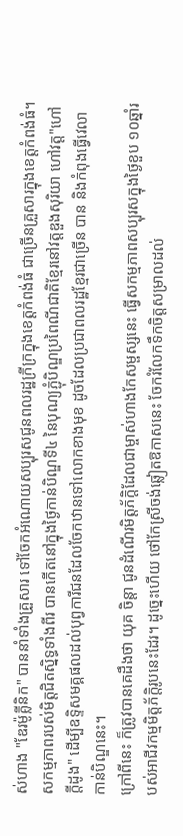ស់ហាង "ឌែរម៉ូគ្លីនិក" បាននាំទាំងគ្រួសារ ទៅចែកអំណោយសប្បុរសជូនពលរដ្ឋក្រីក្រក្នុងខេត្តកំពង់ធំ ជាច្រើនគ្រួសារក្នុងខេត្តកំពង់ធំ។ សកម្មភាពរបស់មិត្តជិតស្និទ្ធទាំងពីរ បានកើតនៅក្នុងថ្ងៃកាន់បិណ្ឌទី៤ នៃបុណ្យភ្ជុំបិណ្ឌប្រពៃណីជាតិខ្មែរនៅវត្តឌួងសុរិយា ហៅវត្ត"ហៅក្ដីដូង" ដើម្បីឧទ្ទិសមគ្គផលដល់បុព្វការីជនដែលចែកឋានទៅលោកខាងមុខ ដូចដែលប្រជាពលរដ្ឋខ្មែរជាច្រើន បាន និងកំពុងធ្វើវេលាកាន់បិណ្ឌនេះ។
ក្រៅពីនេះ ក៏ត្រូវបានគេដឹងថា យុគ ចិន្តា ជូនដំណើរមិត្តភ័ក្ដិដែលជាម្ចាស់ហាងកែសម្ផស្សនេះ ធ្វើសកម្មភាពសប្បុរសក្នុងថ្ងៃខួប ១០ឆ្នាំរបស់អាជីវកម្មមិត្តភ័ក្ដិរូបនេះដែរ។ ដូច្នេះហើយ ថៅកែស្រីចង់ឆ្លៀតឱកាសនេះ ចែករំលែកទឹកចិត្តសម្រាលដល់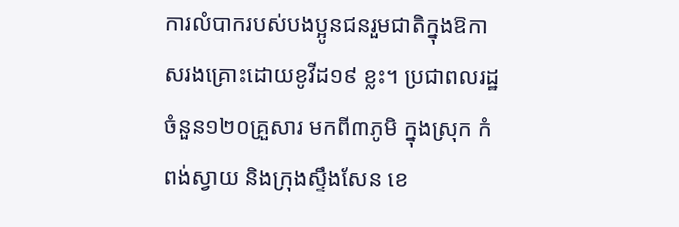ការលំបាករបស់បងប្អូនជនរួមជាតិក្នុងឱកាសរងគ្រោះដោយខូវីដ១៩ ខ្លះ។ ប្រជាពលរដ្ឋចំនួន១២០គ្រួសារ មកពី៣ភូមិ ក្នុងស្រុក កំពង់ស្វាយ និងក្រុងស្ទឹងសែន ខេ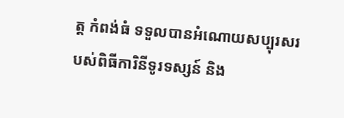ត្ត កំពង់ធំ ទទួលបានអំណោយសប្បុរសរបស់ពិធីការិនីទូរទស្សន៍ និង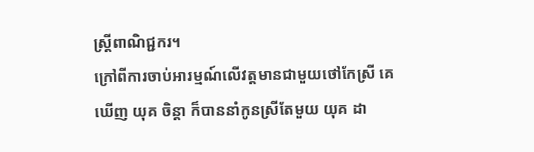ស្ត្រីពាណិជ្ជករ។
ក្រៅពីការចាប់អារម្មណ៍លើវត្តមានជាមួយថៅកែស្រី គេឃើញ យុគ ចិន្តា ក៏បាននាំកូនស្រីតែមួយ យុគ ដា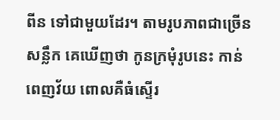ពីន ទៅជាមួយដែរ។ តាមរូបភាពជាច្រើនសន្លឹក គេឃើញថា កូនក្រមុំរូបនេះ កាន់ពេញវ័យ ពោលគឺធំស្ទើរ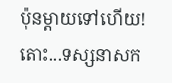ប៉ុនម្ដាយទៅហើយ!
តោះ...ទស្សនាសក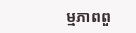ម្មភាពពួ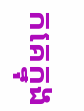កគេក្នុង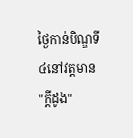ថ្ងៃកាន់បិណ្ឌទី៤នៅវត្តមាន "ក្ដីដូង"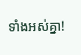ទាំងអស់គ្នា!